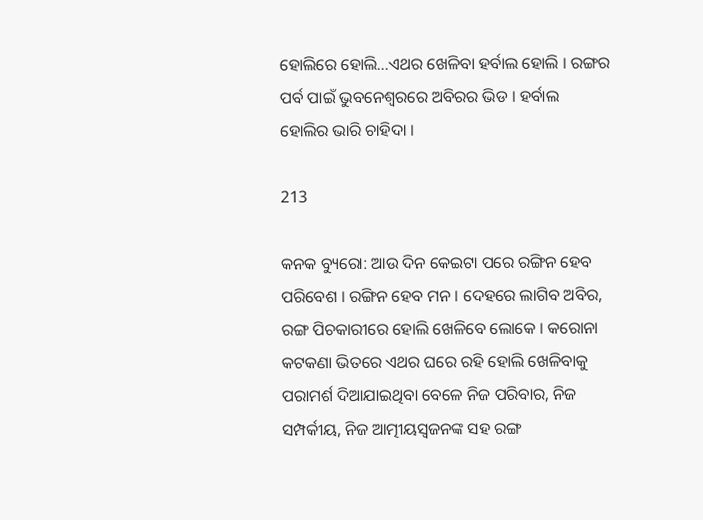ହୋଲିରେ ହୋଲି…ଏଥର ଖେଳିବା ହର୍ବାଲ ହୋଲି । ରଙ୍ଗର ପର୍ବ ପାଇଁ ଭୁବନେଶ୍ୱରରେ ଅବିରର ଭିଡ । ହର୍ବାଲ ହୋଲିର ଭାରି ଚାହିଦା ।

213

କନକ ବ୍ୟୁରୋ: ଆଉ ଦିନ କେଇଟା ପରେ ରଙ୍ଗିନ ହେବ ପରିବେଶ । ରଙ୍ଗିନ ହେବ ମନ । ଦେହରେ ଲାଗିବ ଅବିର, ରଙ୍ଗ ପିଚକାରୀରେ ହୋଲି ଖେଳିବେ ଲୋକେ । କରୋନା କଟକଣା ଭିତରେ ଏଥର ଘରେ ରହି ହୋଲି ଖେଳିବାକୁ ପରାମର୍ଶ ଦିଆଯାଇଥିବା ବେଳେ ନିଜ ପରିବାର, ନିଜ ସମ୍ପର୍କୀୟ, ନିଜ ଆତ୍ମୀୟସ୍ୱଜନଙ୍କ ସହ ରଙ୍ଗ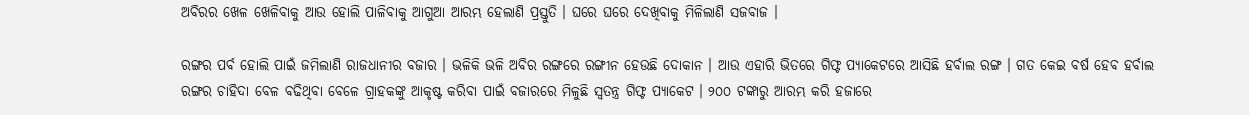ଅବିରର ଖେଳ ଖେଳିବାକୁ ଆଉ ହୋଲି ପାଳିବାକୁ ଆଗୁଆ ଆରମ୍ଭ ହେଲାଣି ପ୍ରସ୍ତୁତି । ଘରେ ଘରେ ଦେଖିବାକୁ ମିଳିଲାଣି ସଜବାଜ ।

ରଙ୍ଗର ପର୍ବ ହୋଲି ପାଇଁ ଜମିଲାଣି ରାଜଧାନୀର ବଜାର । ଭଳିକି ଭଳି ଅବିର ରଙ୍ଗରେ ରଙ୍ଗୀନ ହେଉଛି ଦୋକାନ । ଆଉ ଏହାରି ଭିତରେ ଗିଫ୍ଟ ପ୍ୟାକେଟରେ ଆସିଛି ହର୍ବାଲ ରଙ୍ଗ । ଗତ କେଇ ବର୍ଷ ହେବ ହର୍ବାଲ ରଙ୍ଗର ଚାହିଦା ବେଳ ବଢିଥିବା ବେଳେ ଗ୍ରାହକଙ୍କୁ ଆକୃଷ୍ଟ କରିବା ପାଇଁ ବଜାରରେ ମିଳୁଛି ସ୍ୱତନ୍ତ୍ର ଗିଫ୍ଟ ପ୍ୟାକେଟ । ୨୦୦ ଟଙ୍କାରୁ ଆରମ୍ଭ କରି ହଜାରେ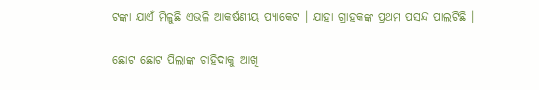ଟଙ୍କା ଯାଏଁ ମିଳୁଛି ଏଭଳି ଆକର୍ଷଣୀୟ ପ୍ୟାକେଟ । ଯାହା ଗ୍ରାହକଙ୍କ ପ୍ରଥମ ପସନ୍ଦ ପାଲଟିଛି ।

ଛୋଟ ଛୋଟ ପିଲାଙ୍କ ଚାହିଦାକୁ ଆଖି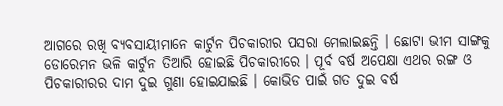ଆଗରେ ରଖି ବ୍ୟବସାୟୀମାନେ କାର୍ଟୁନ ପିଚକାରୀର ପସରା ମେଲାଇଛନ୍ତି । ଛୋଟା ଭୀମ ସାଙ୍ଗକୁ ଡୋରେମନ ଭଳି କାର୍ଟୁନ ତିଆରି ହୋଇଛି ପିଚକାରୀରେ । ପୂର୍ବ ବର୍ଷ ଅପେକ୍ଷା ଏଥର ରଙ୍ଗ ଓ ପିଚକାରୀରର ଦାମ ଦୁଇ ଗୁଣା ହୋଇଯାଇଛି । କୋଭିଡ ପାଇଁ ଗତ ଦୁଇ ବର୍ଷ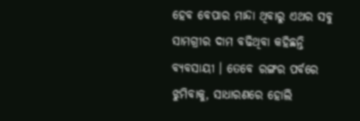ହେବ ବେପାର ମାନ୍ଦା ଥିବାରୁ ଏଥର ସବୁ ସାମଗ୍ରୀର ଦାମ ବଢିଥିବା କହିଛନ୍ତି ବ୍ୟବସାୟୀ । ତେବେ ରଙ୍ଗର ପର୍ବରେ ଝୁମିବାକୁ, ସାଧାରଣରେ ହୋଲି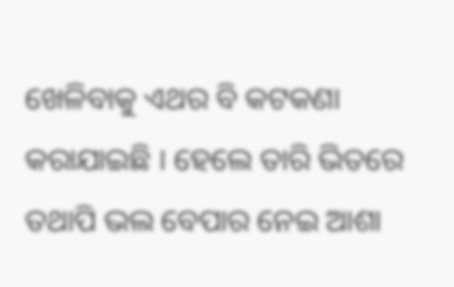ଖେଳିବାକୁ ଏଥର ବି କଟକଣା କରାଯାଇଛି । ହେଲେ ତାରି ଭିତରେ ତଥାପି ଭଲ ବେପାର ନେଇ ଆଶା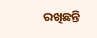ରଖିଛନ୍ତି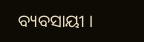ବ୍ୟବସାୟୀ ।